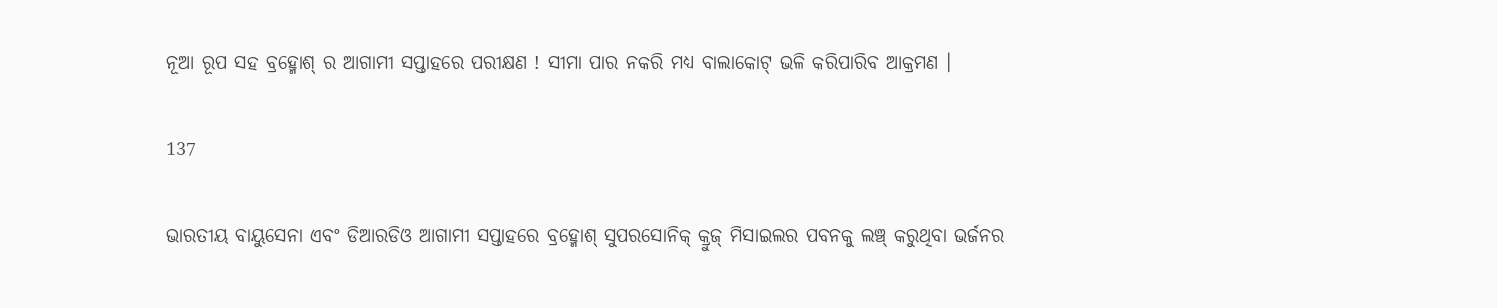ନୂଆ ରୂପ ସହ ବ୍ରହ୍ମୋଶ୍ ର ଆଗାମୀ ସପ୍ତାହରେ ପରୀକ୍ଷଣ ! ସୀମା ପାର ନକରି ମଧ୍ୟ ବାଲାକୋଟ୍ ଭଳି କରିପାରିବ ଆକ୍ରମଣ ।

137

ଭାରତୀୟ ବାୟୁସେନା ଏବଂ ଡିଆରଡିଓ ଆଗାମୀ ସପ୍ତାହରେ ବ୍ରହ୍ମୋଶ୍ ସୁପରସୋନିକ୍ କ୍ରୁଜ୍ ମିସାଇଲର ପବନକୁ ଲଞ୍ଚ୍ କରୁଥିବା ଭର୍ଜନର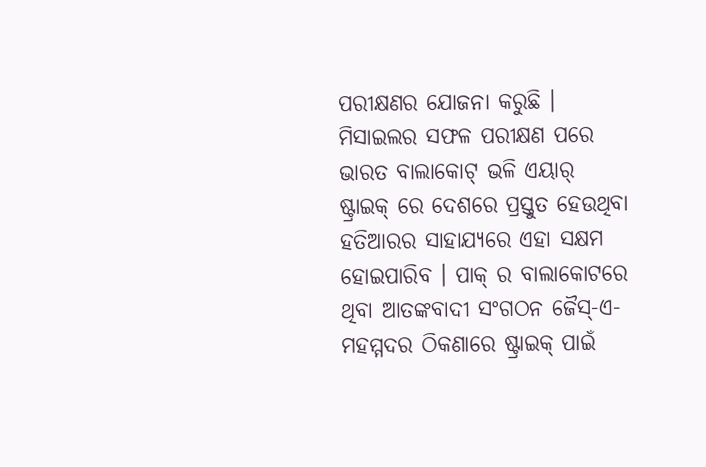ପରୀକ୍ଷଣର ଯୋଜନା କରୁଛି । ମିସାଇଲର ସଫଳ ପରୀକ୍ଷଣ ପରେ ଭାରତ ବାଲାକୋଟ୍ ଭଳି ଏୟାର୍ ଷ୍ଟ୍ରାଇକ୍ ରେ ଦେଶରେ ପ୍ରସ୍ତୁତ ହେଉଥିବା ହତିଆରର ସାହାଯ୍ୟରେ ଏହା ସକ୍ଷମ ହୋଇପାରିବ । ପାକ୍ ର ବାଲାକୋଟରେ ଥିବା ଆତଙ୍କବାଦୀ ସଂଗଠନ ଜୈସ୍-ଏ-ମହମ୍ମଦର ଠିକଣାରେ ଷ୍ଟ୍ରାଇକ୍ ପାଇଁ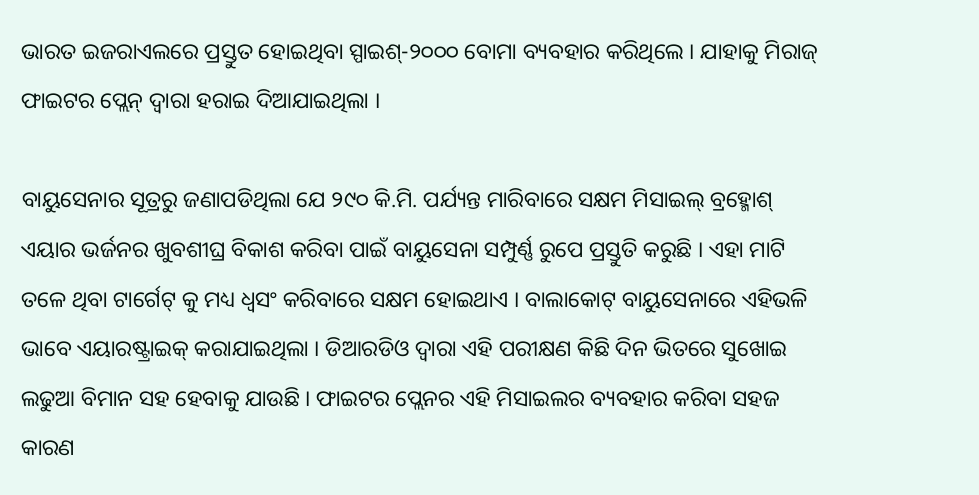ଭାରତ ଇଜରାଏଲରେ ପ୍ରସ୍ତୁତ ହୋଇଥିବା ସ୍ପାଇଶ୍-୨୦୦୦ ବୋମା ବ୍ୟବହାର କରିଥିଲେ । ଯାହାକୁ ମିରାଜ୍ ଫାଇଟର ପ୍ଲେନ୍ ଦ୍ୱାରା ହରାଇ ଦିଆଯାଇଥିଲା ।

ବାୟୁସେନାର ସୂତ୍ରରୁ ଜଣାପଡିଥିଲା ଯେ ୨୯୦ କି.ମି. ପର୍ଯ୍ୟନ୍ତ ମାରିବାରେ ସକ୍ଷମ ମିସାଇଲ୍ ବ୍ରହ୍ମୋଶ୍ ଏୟାର ଭର୍ଜନର ଖୁବଶୀଘ୍ର ବିକାଶ କରିବା ପାଇଁ ବାୟୁସେନା ସମ୍ପୁର୍ଣ୍ଣ ରୁପେ ପ୍ରସ୍ତୁତି କରୁଛି । ଏହା ମାଟି ତଳେ ଥିବା ଟାର୍ଗେଟ୍ କୁ ମଧ୍ୟ ଧ୍ୱସଂ କରିବାରେ ସକ୍ଷମ ହୋଇଥାଏ । ବାଲାକୋଟ୍ ବାୟୁସେନାରେ ଏହିଭଳି ଭାବେ ଏୟାରଷ୍ଟ୍ରାଇକ୍ କରାଯାଇଥିଲା । ଡିଆରଡିଓ ଦ୍ୱାରା ଏହି ପରୀକ୍ଷଣ କିଛି ଦିନ ଭିତରେ ସୁଖୋଇ ଲଢୁଆ ବିମାନ ସହ ହେବାକୁ ଯାଉଛି । ଫାଇଟର ପ୍ଲେନର ଏହି ମିସାଇଲର ବ୍ୟବହାର କରିବା ସହଜ କାରଣ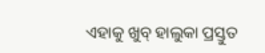ଏହାକୁ ଖୁବ୍ ହାଲୁକା ପ୍ରସ୍ତୁତ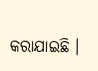କରାଯାଇଛି ।